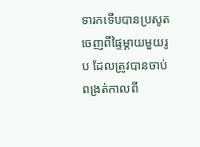ទារកទើបបានប្រសូតចេញពីផ្ទៃម្តាយមួយរូប ដែលត្រូវបានចាប់ពង្រត់កាលពី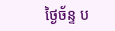ថ្ងៃច័ន្ទ ប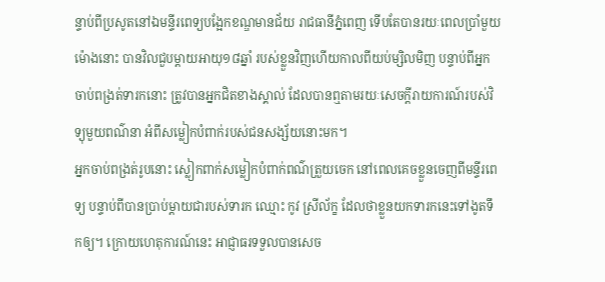ន្ទាប់ពីប្រសូតនៅឯមន្ទីរពេទ្យបង្អែកខណ្ឌមានជ័យ រាជធានីភ្នំពេញ ទើបតែបានរយៈពេលប្រាំមួយម៉ោងនោះ បានវិលជួបម្តាយអាយុ១៨ឆ្នាំ របស់ខ្លួនវិញហើយកាលពីយប់ម្សិលមិញ បន្ទាប់ពីអ្នកចាប់ពង្រត់ទារកនោះ ត្រូវបានអ្នកជិតខាងស្គាល់ ដែលបានឮតាមរយៈសេចក្តីរាយការណ៍របស់វិទ្យុមួយពណ៌នា អំពីសម្លៀកបំពាក់របស់ជនសង្ស័យនោះមក។
អ្នកចាប់ពង្រត់រូបនោះ ស្លៀកពាក់សម្លៀកបំពាក់ពណ៌ត្រួយចេក នៅពេលគេចខ្លួនចេញពីមន្ទីរពេទ្យ បន្ទាប់ពីបានប្រាប់ម្តាយជារបស់ទារក ឈ្មោះ កូវ ស្រីល័ក្ខ ដែលថាខ្លួនយកទារកនេះទៅងូតទឹកឲ្យ។ ក្រោយហេតុការណ៍នេះ អាជ្ញាធរទទួលបានសេច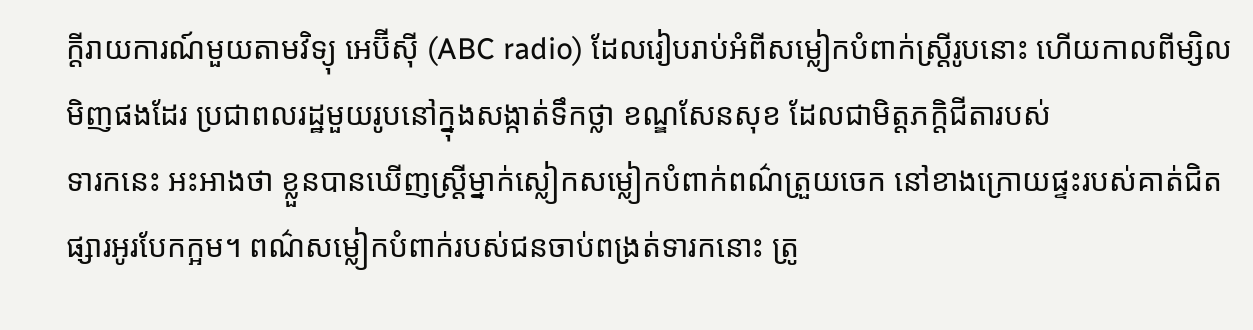ក្តីរាយការណ៍មួយតាមវិទ្យុ អេប៊ីស៊ី (ABC radio) ដែលរៀបរាប់អំពីសម្លៀកបំពាក់ស្ត្រីរូបនោះ ហើយកាលពីម្សិលមិញផងដែរ ប្រជាពលរដ្ឋមួយរូបនៅក្នុងសង្កាត់ទឹកថ្លា ខណ្ឌសែនសុខ ដែលជាមិត្តភក្តិជីតារបស់
ទារកនេះ អះអាងថា ខ្លួនបានឃើញស្ត្រីម្នាក់ស្លៀកសម្លៀកបំពាក់ពណ៌ត្រួយចេក នៅខាងក្រោយផ្ទះរបស់គាត់ជិតផ្សារអូរបែកក្អម។ ពណ៌សម្លៀកបំពាក់របស់ជនចាប់ពង្រត់ទារកនោះ ត្រូ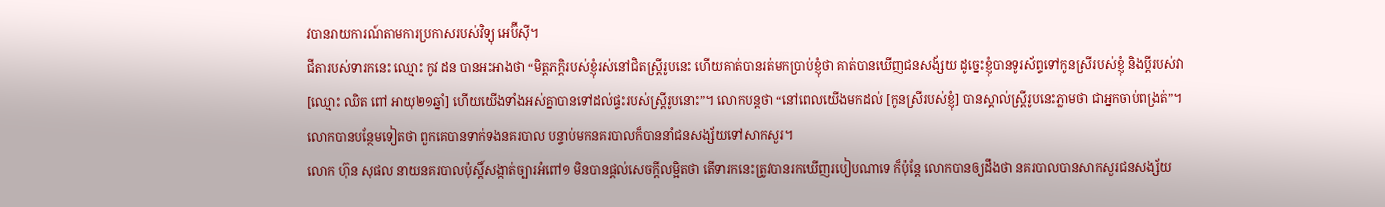វបានរាយការណ៍តាមការប្រកាសរបស់វិទ្យុ អេប៊ីស៊ី។
ជីតារបស់ទារកនេះ ឈ្មោះ កូវ ដន បានអះអាងថា “មិត្តភក្តិរបស់ខ្ញុំរស់នៅជិតស្ត្រីរូបនេះ ហើយគាត់បានរត់មកប្រាប់ខ្ញុំថា គាត់បានឃើញជនសង័្សយ ដូច្នេះខ្ញុំបានទូរស័ព្ទទៅកូនស្រីរបស់ខ្ញុំ និងប្តីរបស់វា [ឈ្មោះ ឈិត ពៅ អាយុ២១ឆ្នាំ] ហើយយើងទាំងអស់គ្នាបានទៅដល់ផ្ទះរបស់ស្ត្រីរូបនោះ”។ លោកបន្តថា “នៅពេលយើងមកដល់ [កូនស្រីរបស់ខ្ញុំ] បានស្គាល់ស្ត្រីរូបនេះភ្លាមថា ជាអ្នកចាប់ពង្រត់”។ លោកបានបន្ថែមទៀតថា ពួកគេបានទាក់ទងនគរបាល បន្ទាប់មកនគរបាលក៏បាននាំជនសង្ស័យទៅសាកសួរ។
លោក ហ៊ុន សុផល នាយនគរបាលប៉ុស្តិ៍សង្កាត់ច្បារអំពៅ១ មិនបានផ្តល់សេចក្តីលម្អិតថា តើទារកនេះត្រូវបានរកឃើញរបៀបណាទេ ក៏ប៉ុន្តែ លោកបានឲ្យដឹងថា នគរបាលបានសាកសួរជនសង្ស័យ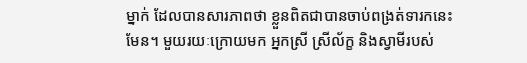ម្នាក់ ដែលបានសារភាពថា ខ្លួនពិតជាបានចាប់ពង្រត់ទារកនេះមែន។ មួយរយៈក្រោយមក អ្នកស្រី ស្រីល័ក្ខ និងស្វាមីរបស់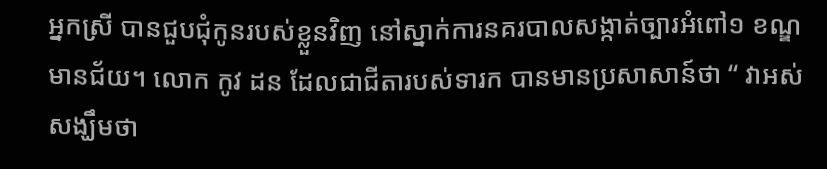អ្នកស្រី បានជួបជុំកូនរបស់ខ្លួនវិញ នៅស្នាក់ការនគរបាលសង្កាត់ច្បារអំពៅ១ ខណ្ឌមានជ័យ។ លោក កូវ ដន ដែលជាជីតារបស់ទារក បានមានប្រសាសាន៍ថា “ វាអស់សង្ឃឹមថា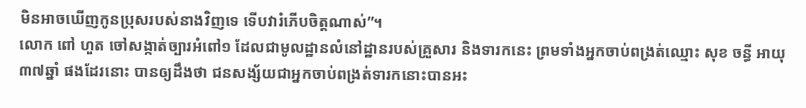មិនអាចឃើញកូនប្រុសរបស់នាងវិញទេ ទើបវារំភើបចិត្តណាស់”។
លោក ពៅ ហួត ចៅសង្កាត់ច្បារអំពៅ១ ដែលជាមូលដ្ឋានលំនៅដ្ឋានរបស់គ្រួសារ និងទារកនេះ ព្រមទាំងអ្នកចាប់ពង្រត់ឈ្មោះ សុខ ចន្ធី អាយុ៣៧ឆ្នាំ ផងដែរនោះ បានឲ្យដឹងថា ជនសង្ស័យជាអ្នកចាប់ពង្រត់ទារកនោះបានអះ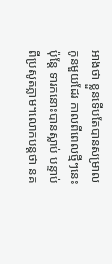អាងថា ខ្លួនទើបតែបានសម្រាលកូនមួយដែរ កាលពីពេលថ្មីៗនេះ ប៉ុន្តែ ទារកនោះបានស្លាប់ បន្ទាប់ពីប្រសូតភ្លាម។លោកបន្តថា នគ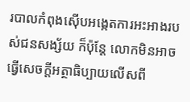របាលកំពុងស៊ើបអង្កេតការអះអាងរបស់ជនសង្ស័យ ក៏ប៉ុន្តែ លោកមិនអាចធ្វើសេចក្តីអត្ថាធិប្បាយលើសពី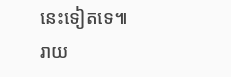នេះទៀតទេ៕
រាយ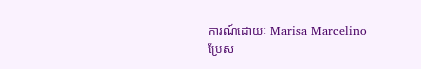ការណ៍ដោយៈ Marisa Marcelino
ប្រែស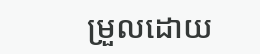ម្រួលដោយ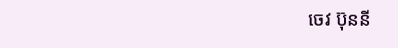ចេវ ប៊ុននី